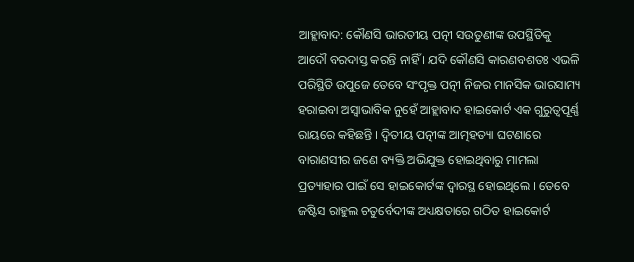ଆହ୍ଲାବାଦ: କୌଣସି ଭାରତୀୟ ପତ୍ନୀ ସଉତୁଣୀଙ୍କ ଉପସ୍ଥିତିକୁ ଆଦୌ ବରଦାସ୍ତ କରନ୍ତି ନାହିଁ । ଯଦି କୌଣସି କାରଣବଶତଃ ଏଭଳି ପରିସ୍ଥିତି ଉପୁଜେ ତେବେ ସଂପୃକ୍ତ ପତ୍ନୀ ନିଜର ମାନସିକ ଭାରସାମ୍ୟ ହରାଇବା ଅସ୍ୱାଭାବିକ ନୁହେଁ ଆହ୍ଲାବାଦ ହାଇକୋର୍ଟ ଏକ ଗୁରୁତ୍ୱପୂର୍ଣ୍ଣ ରାୟରେ କହିଛନ୍ତି । ଦ୍ୱିତୀୟ ପତ୍ନୀଙ୍କ ଆତ୍ମହତ୍ୟା ଘଟଣାରେ ବାରାଣସୀର ଜଣେ ବ୍ୟକ୍ତି ଅଭିଯୁକ୍ତ ହୋଇଥିବାରୁ ମାମଲା ପ୍ରତ୍ୟାହାର ପାଇଁ ସେ ହାଇକୋର୍ଟଙ୍କ ଦ୍ୱାରସ୍ଥ ହୋଇଥିଲେ । ତେବେ ଜଷ୍ଟିସ ରାହୁଲ ଚତୁର୍ବେଦୀଙ୍କ ଅଧ୍ୟକ୍ଷତାରେ ଗଠିତ ହାଇକୋର୍ଟ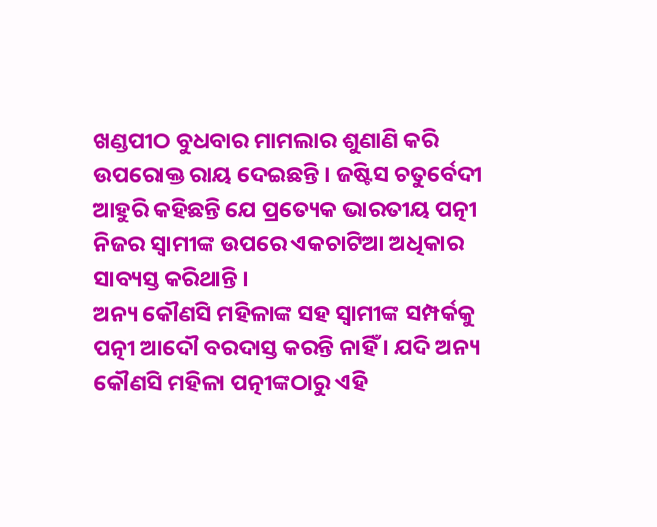ଖଣ୍ଡପୀଠ ବୁଧବାର ମାମଲାର ଶୁଣାଣି କରି ଉପରୋକ୍ତ ରାୟ ଦେଇଛନ୍ତି । ଜଷ୍ଟିସ ଚତୁର୍ବେଦୀ ଆହୁରି କହିଛନ୍ତି ଯେ ପ୍ରତ୍ୟେକ ଭାରତୀୟ ପତ୍ନୀ ନିଜର ସ୍ୱାମୀଙ୍କ ଉପରେ ଏକଚାଟିଆ ଅଧିକାର ସାବ୍ୟସ୍ତ କରିଥାନ୍ତି ।
ଅନ୍ୟ କୌଣସି ମହିଳାଙ୍କ ସହ ସ୍ୱାମୀଙ୍କ ସମ୍ପର୍କକୁ ପତ୍ନୀ ଆଦୌ ବରଦାସ୍ତ କରନ୍ତି ନାହିଁ । ଯଦି ଅନ୍ୟ କୌଣସି ମହିଳା ପତ୍ନୀଙ୍କଠାରୁ ଏହି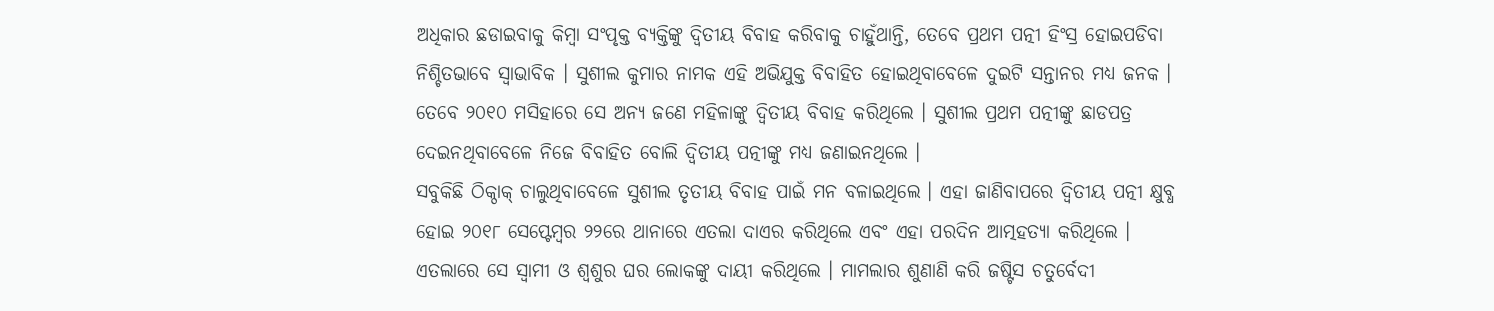ଅଧିକାର ଛଡାଇବାକୁ କିମ୍ବା ସଂପୃକ୍ତ ବ୍ୟକ୍ତିଙ୍କୁ ଦ୍ୱିତୀୟ ବିବାହ କରିବାକୁ ଚାହୁଁଥାନ୍ତି, ତେବେ ପ୍ରଥମ ପତ୍ନୀ ହିଂସ୍ର ହୋଇପଡିବା ନିଶ୍ଚିତଭାବେ ସ୍ୱାଭାବିକ । ସୁଶୀଲ କୁମାର ନାମକ ଏହି ଅଭିଯୁକ୍ତ ବିବାହିତ ହୋଇଥିବାବେଳେ ଦୁଇଟି ସନ୍ତାନର ମଧ୍ୟ ଜନକ । ତେବେ ୨୦୧୦ ମସିହାରେ ସେ ଅନ୍ୟ ଜଣେ ମହିଳାଙ୍କୁ ଦ୍ୱିତୀୟ ବିବାହ କରିଥିଲେ । ସୁଶୀଲ ପ୍ରଥମ ପତ୍ନୀଙ୍କୁ ଛାଡପତ୍ର ଦେଇନଥିବାବେଳେ ନିଜେ ବିବାହିତ ବୋଲି ଦ୍ୱିତୀୟ ପତ୍ନୀଙ୍କୁ ମଧ୍ୟ ଜଣାଇନଥିଲେ ।
ସବୁକିଛି ଠିକ୍ଠାକ୍ ଚାଲୁଥିବାବେଳେ ସୁଶୀଲ ତୃତୀୟ ବିବାହ ପାଇଁ ମନ ବଳାଇଥିଲେ । ଏହା ଜାଣିବାପରେ ଦ୍ୱିତୀୟ ପତ୍ନୀ କ୍ଷୁବ୍ଧ ହୋଇ ୨୦୧୮ ସେପ୍ଟେମ୍ବର ୨୨ରେ ଥାନାରେ ଏତଲା ଦାଏର କରିଥିଲେ ଏବଂ ଏହା ପରଦିନ ଆତ୍ମହତ୍ୟା କରିଥିଲେ । ଏତଲାରେ ସେ ସ୍ୱାମୀ ଓ ଶ୍ୱଶୁର ଘର ଲୋକଙ୍କୁ ଦାୟୀ କରିଥିଲେ । ମାମଲାର ଶୁଣାଣି କରି ଜଷ୍ଟିସ ଚତୁର୍ବେଦୀ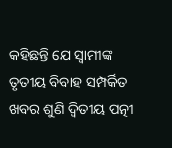କହିଛନ୍ତି ଯେ ସ୍ୱାମୀଙ୍କ ତୃତୀୟ ବିବାହ ସମ୍ପର୍କିତ ଖବର ଶୁଣି ଦ୍ୱିତୀୟ ପତ୍ନୀ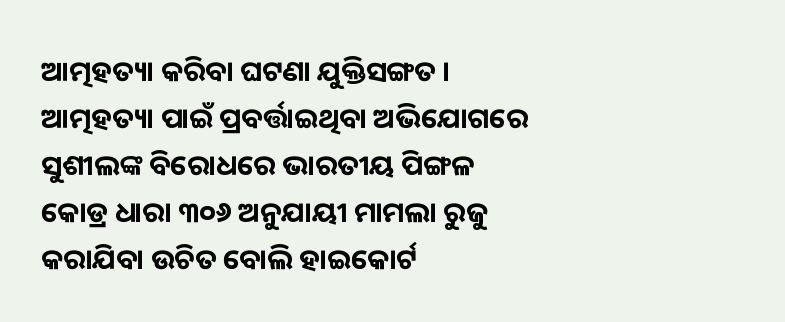ଆତ୍ମହତ୍ୟା କରିବା ଘଟଣା ଯୁକ୍ତିସଙ୍ଗତ । ଆତ୍ମହତ୍ୟା ପାଇଁ ପ୍ରବର୍ତ୍ତାଇଥିବା ଅଭିଯୋଗରେ ସୁଶୀଲଙ୍କ ବିରୋଧରେ ଭାରତୀୟ ପିଙ୍ଗଳ କୋଡ୍ର ଧାରା ୩୦୬ ଅନୁଯାୟୀ ମାମଲା ରୁଜୁ କରାଯିବା ଉଚିତ ବୋଲି ହାଇକୋର୍ଟ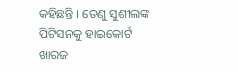କହିଛନ୍ତି । ତେଣୁ ସୁଶୀଲଙ୍କ ପିଟିସନକୁ ହାଇକୋର୍ଟ ଖାରଜ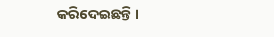କରିଦେଇଛନ୍ତି ।